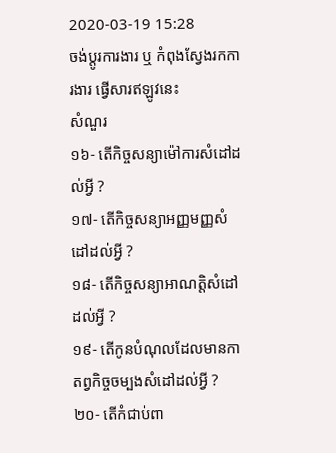2020-03-19 15:28
ចង់ប្តូរការងារ ឬ កំពុងស្វែងរកការងារ ផ្វើសារឥឡូវនេះ
សំណួរ
១៦- តើកិច្ចសន្យាម៉ៅការសំដៅដល់អ្វី ?
១៧- តើកិច្ចសន្យាអញ្ញមញ្ញសំដៅដល់អ្វី ?
១៨- តើកិច្ចសន្យាអាណត្តិសំដៅដល់អ្វី ?
១៩- តើកូនបំណុលដែលមានកាតព្វកិច្ចចម្បងសំដៅដល់អ្វី ?
២០- តើកំជាប់ពា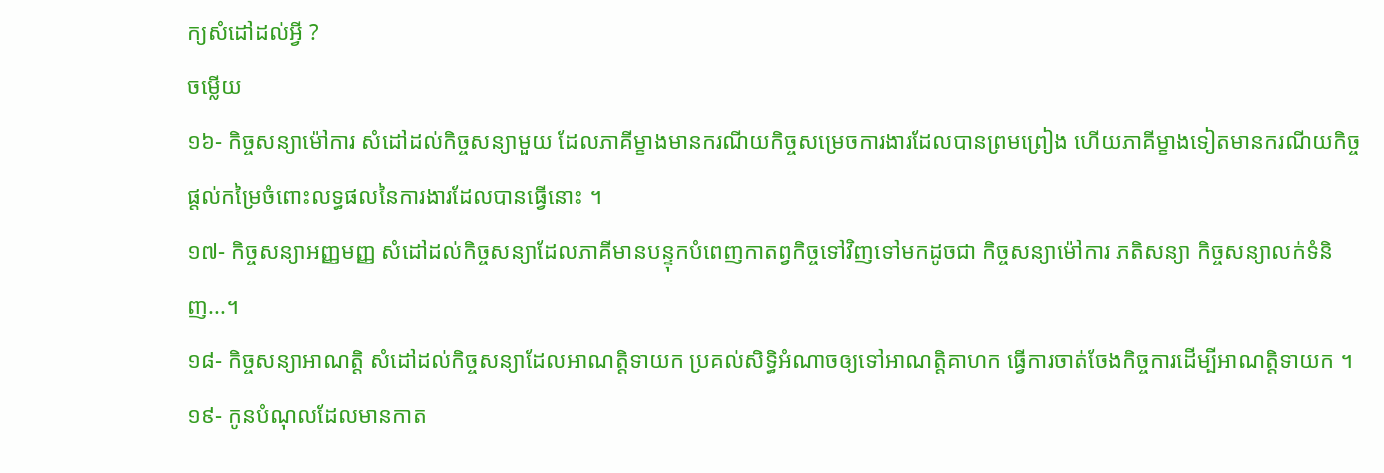ក្យសំដៅដល់អ្វី ?
ចម្លើយ
១៦- កិច្ចសន្យាម៉ៅការ សំដៅដល់កិច្ចសន្យាមួយ ដែលភាគីម្ខាងមានករណីយកិច្ចសម្រេចការងារដែលបានព្រមព្រៀង ហើយភាគីម្ខាងទៀតមានករណីយកិច្ចផ្តល់កម្រៃចំពោះលទ្ធផលនៃការងារដែលបានធ្វើនោះ ។
១៧- កិច្ចសន្យាអញ្ញមញ្ញ សំដៅដល់កិច្ចសន្យាដែលភាគីមានបន្ទុកបំពេញកាតព្វកិច្ចទៅវិញទៅមកដូចជា កិច្ចសន្យាម៉ៅការ ភតិសន្យា កិច្ចសន្យាលក់ទំនិញ...។
១៨- កិច្ចសន្យាអាណត្តិ សំដៅដល់កិច្ចសន្យាដែលអាណត្តិទាយក ប្រគល់សិទ្ធិអំណាចឲ្យទៅអាណត្តិគាហក ធ្វើការចាត់ចែងកិច្ចការដើម្បីអាណត្តិទាយក ។
១៩- កូនបំណុលដែលមានកាត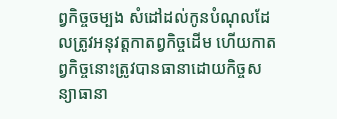ព្វកិច្ចចម្បង សំដៅដល់កូនបំណុលដែលត្រូវអនុវត្តកាតព្វកិច្ចដើម ហើយកាតព្វកិច្ចនោះត្រូវបានធានាដោយកិច្ចសន្យាធានា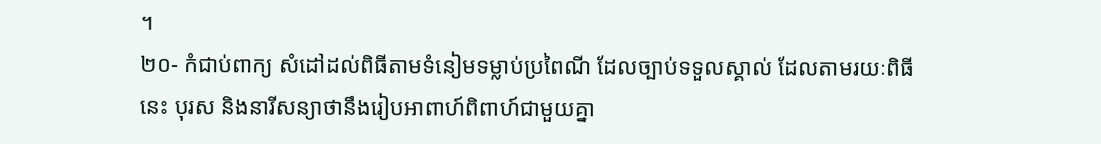។
២០- កំជាប់ពាក្យ សំដៅដល់ពិធីតាមទំនៀមទម្លាប់ប្រពៃណី ដែលច្បាប់ទទួលស្គាល់ ដែលតាមរយៈពិធីនេះ បុរស និងនារីសន្យាថានឹងរៀបអាពាហ៍ពិពាហ៍ជាមួយគ្នា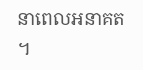នាពេលអនាគត ។